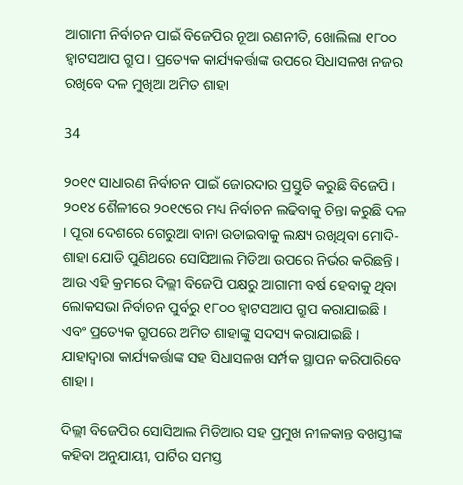ଆଗାମୀ ନିର୍ବାଚନ ପାଇଁ ବିଜେପିର ନୂଆ ରଣନୀତି, ଖୋଲିଲା ୧୮୦୦ ହ୍ୱାଟସଆପ ଗ୍ରୁପ । ପ୍ରତ୍ୟେକ କାର୍ଯ୍ୟକର୍ତ୍ତାଙ୍କ ଉପରେ ସିଧାସଳଖ ନଜର ରଖିବେ ଦଳ ମୁଖିଆ ଅମିତ ଶାହା

34

୨୦୧୯ ସାଧାରଣ ନିର୍ବାଚନ ପାଇଁ ଜୋରଦାର ପ୍ରସ୍ତୁତି କରୁଛି ବିଜେପି । ୨୦୧୪ ଶୈଳୀରେ ୨୦୧୯ରେ ମଧ୍ୟ ନିର୍ବାଚନ ଲଢିବାକୁ ଚିନ୍ତା କରୁଛି ଦଳ । ପୂରା ଦେଶରେ ଗେରୁଆ ବାନା ଉଡାଇବାକୁ ଲକ୍ଷ୍ୟ ରଖିଥିବା ମୋଦି-ଶାହା ଯୋଡି ପୁଣିଥରେ ସୋସିଆଲ ମିଡିଆ ଉପରେ ନିର୍ଭର କରିଛନ୍ତି । ଆଉ ଏହି କ୍ରମରେ ଦିଲ୍ଲୀ ବିଜେପି ପକ୍ଷରୁ ଆଗାମୀ ବର୍ଷ ହେବାକୁ ଥିବା ଲୋକସଭା ନିର୍ବାଚନ ପୁର୍ବରୁ ୧୮୦୦ ହ୍ୱାଟସଆପ ଗ୍ରୁପ କରାଯାଇଛି । ଏବଂ ପ୍ରତ୍ୟେକ ଗ୍ରୁପରେ ଅମିତ ଶାହାଙ୍କୁ ସଦସ୍ୟ କରାଯାଇଛି । ଯାହାଦ୍ୱାରା କାର୍ଯ୍ୟକର୍ତ୍ତାଙ୍କ ସହ ସିଧାସଳଖ ସର୍ମ୍ପକ ସ୍ଥାପନ କରିପାରିବେ ଶାହା ।

ଦିଲ୍ଲୀ ବିଜେପିର ସୋସିଆଲ ମିଡିଆର ସହ ପ୍ରମୁଖ ନୀଳକାନ୍ତ ବଖସ୍ତୀଙ୍କ କହିବା ଅନୁଯାୟୀ, ପାର୍ଟିର ସମସ୍ତ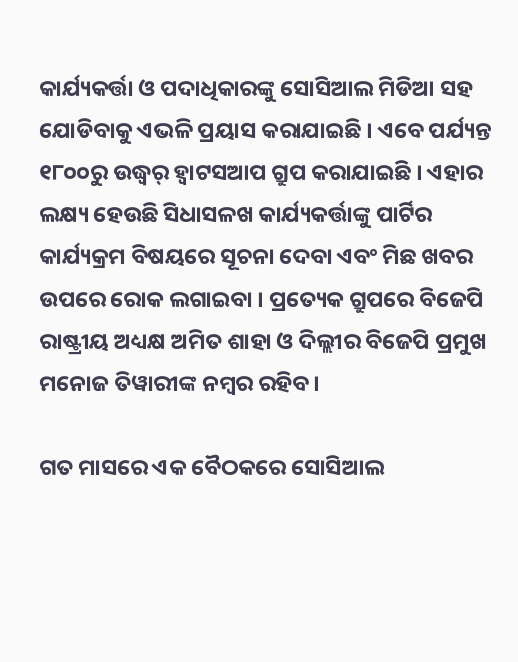କାର୍ଯ୍ୟକର୍ତ୍ତା ଓ ପଦାଧିକାରଙ୍କୁ ସୋସିଆଲ ମିଡିଆ ସହ ଯୋଡିବାକୁ ଏଭଳି ପ୍ରୟାସ କରାଯାଇଛି । ଏବେ ପର୍ଯ୍ୟନ୍ତ ୧୮୦୦ରୁ ଉଦ୍ଧ୍ୱର୍ ହ୍ୱାଟସଆପ ଗ୍ରୁପ କରାଯାଇଛି । ଏହାର ଲକ୍ଷ୍ୟ ହେଉଛି ସିଧାସଳଖ କାର୍ଯ୍ୟକର୍ତ୍ତାଙ୍କୁ ପାର୍ଟିର କାର୍ଯ୍ୟକ୍ରମ ବିଷୟରେ ସୂଚନା ଦେବା ଏବଂ ମିଛ ଖବର ଉପରେ ରୋକ ଲଗାଇବା । ପ୍ରତ୍ୟେକ ଗ୍ରୁପରେ ବିଜେପି ରାଷ୍ଟ୍ରୀୟ ଅଧ୍ୟକ୍ଷ ଅମିତ ଶାହା ଓ ଦିଲ୍ଲୀର ବିଜେପି ପ୍ରମୁଖ ମନୋଜ ତିୱାରୀଙ୍କ ନମ୍ବର ରହିବ ।

ଗତ ମାସରେ ଏକ ବୈଠକରେ ସୋସିଆଲ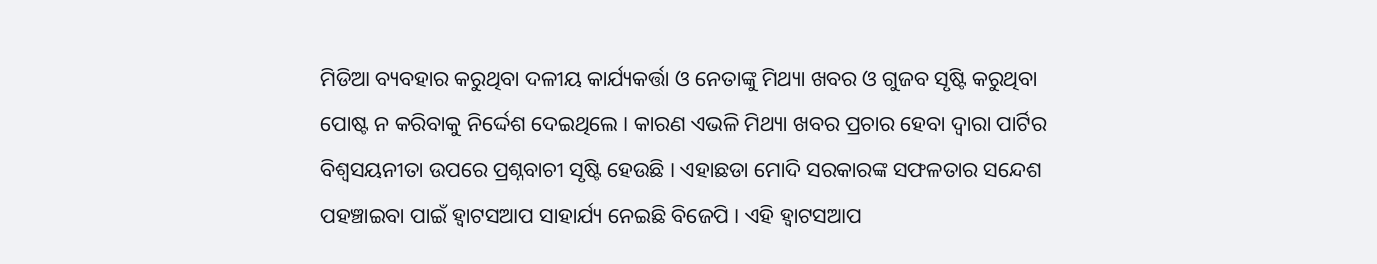ମିଡିଆ ବ୍ୟବହାର କରୁଥିବା ଦଳୀୟ କାର୍ଯ୍ୟକର୍ତ୍ତା ଓ ନେତାଙ୍କୁ ମିଥ୍ୟା ଖବର ଓ ଗୁଜବ ସୃଷ୍ଟି କରୁଥିବା ପୋଷ୍ଟ ନ କରିବାକୁ ନିର୍ଦ୍ଦେଶ ଦେଇଥିଲେ । କାରଣ ଏଭଳି ମିଥ୍ୟା ଖବର ପ୍ରଚାର ହେବା ଦ୍ୱାରା ପାର୍ଟିର ବିଶ୍ୱସୟନୀତା ଉପରେ ପ୍ରଶ୍ନବାଚୀ ସୃଷ୍ଟି ହେଉଛି । ଏହାଛଡା ମୋଦି ସରକାରଙ୍କ ସଫଳତାର ସନ୍ଦେଶ ପହଞ୍ଚାଇବା ପାଇଁ ହ୍ୱାଟସଆପ ସାହାର୍ଯ୍ୟ ନେଇଛି ବିଜେପି । ଏହି ହ୍ୱାଟସଆପ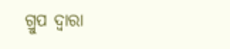ଗ୍ରୁପ ଦ୍ୱାରା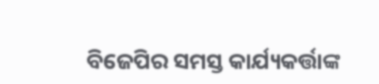ବିଜେପିର ସମସ୍ତ କାର୍ଯ୍ୟକର୍ତ୍ତାଙ୍କ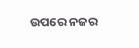ଉପରେ ନଜର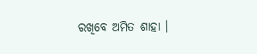ରଖିବେ ଅମିତ ଶାହା ।